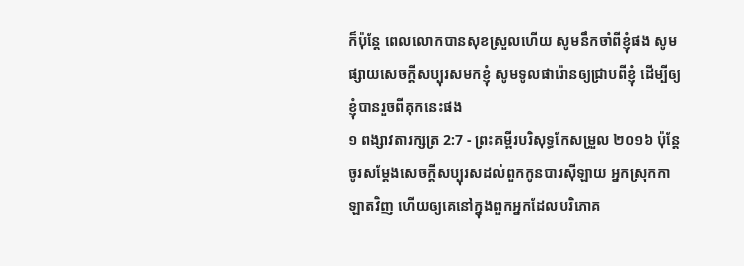ក៏ប៉ុន្ដែ ពេលលោកបានសុខស្រួលហើយ សូមនឹកចាំពីខ្ញុំផង សូមផ្សាយសេចក្ដីសប្បុរសមកខ្ញុំ សូមទូលផារ៉ោនឲ្យជ្រាបពីខ្ញុំ ដើម្បីឲ្យខ្ញុំបានរួចពីគុកនេះផង
១ ពង្សាវតារក្សត្រ 2:7 - ព្រះគម្ពីរបរិសុទ្ធកែសម្រួល ២០១៦ ប៉ុន្តែ ចូរសម្ដែងសេចក្ដីសប្បុរសដល់ពួកកូនបារស៊ីឡាយ អ្នកស្រុកកាឡាតវិញ ហើយឲ្យគេនៅក្នុងពួកអ្នកដែលបរិភោគ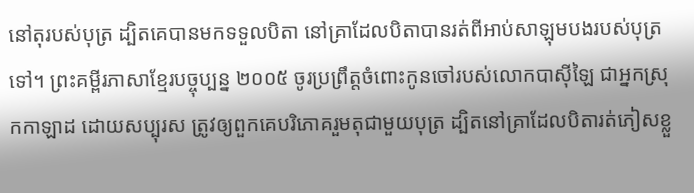នៅតុរបស់បុត្រ ដ្បិតគេបានមកទទួលបិតា នៅគ្រាដែលបិតាបានរត់ពីអាប់សាឡុមបងរបស់បុត្រទៅ។ ព្រះគម្ពីរភាសាខ្មែរបច្ចុប្បន្ន ២០០៥ ចូរប្រព្រឹត្តចំពោះកូនចៅរបស់លោកបាស៊ីឡៃ ជាអ្នកស្រុកកាឡាដ ដោយសប្បុរស ត្រូវឲ្យពួកគេបរិភោគរួមតុជាមួយបុត្រ ដ្បិតនៅគ្រាដែលបិតារត់ភៀសខ្លួ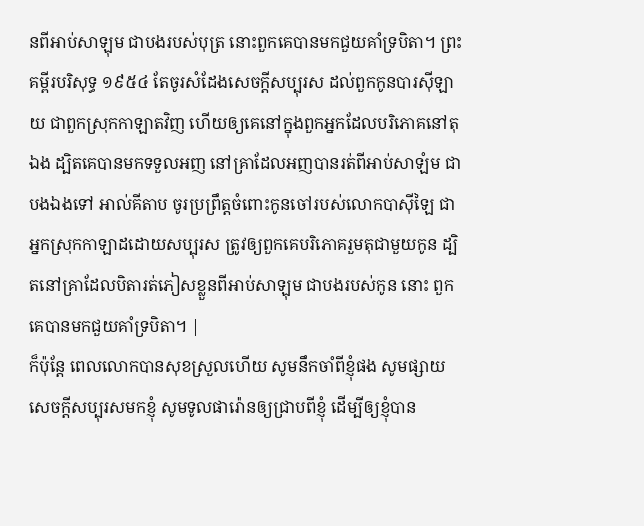នពីអាប់សាឡុម ជាបងរបស់បុត្រ នោះពួកគេបានមកជួយគាំទ្របិតា។ ព្រះគម្ពីរបរិសុទ្ធ ១៩៥៤ តែចូរសំដែងសេចក្ដីសប្បុរស ដល់ពួកកូនបារស៊ីឡាយ ជាពួកស្រុកកាឡាតវិញ ហើយឲ្យគេនៅក្នុងពួកអ្នកដែលបរិភោគនៅតុឯង ដ្បិតគេបានមកទទួលអញ នៅគ្រាដែលអញបានរត់ពីអាប់សាឡំម ជាបងឯងទៅ អាល់គីតាប ចូរប្រព្រឹត្តចំពោះកូនចៅរបស់លោកបាស៊ីឡៃ ជាអ្នកស្រុកកាឡាដដោយសប្បុរស ត្រូវឲ្យពួកគេបរិភោគរួមតុជាមួយកូន ដ្បិតនៅគ្រាដែលបិតារត់ភៀសខ្លួនពីអាប់សាឡុម ជាបងរបស់កូន នោះ ពួកគេបានមកជួយគាំទ្របិតា។ |
ក៏ប៉ុន្ដែ ពេលលោកបានសុខស្រួលហើយ សូមនឹកចាំពីខ្ញុំផង សូមផ្សាយសេចក្ដីសប្បុរសមកខ្ញុំ សូមទូលផារ៉ោនឲ្យជ្រាបពីខ្ញុំ ដើម្បីឲ្យខ្ញុំបាន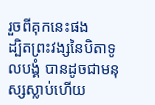រួចពីគុកនេះផង
ដ្បិតព្រះវង្សនៃបិតាទូលបង្គំ បានដូចជាមនុស្សស្លាប់ហើយ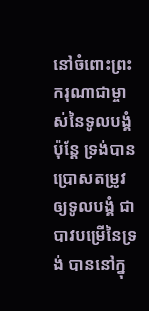នៅចំពោះព្រះករុណាជាម្ចាស់នៃទូលបង្គំ ប៉ុន្តែ ទ្រង់បានប្រោសតម្រូវឲ្យទូលបង្គំ ជាបាវបម្រើនៃទ្រង់ បាននៅក្នុ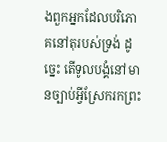ងពួកអ្នកដែលបរិភោគនៅតុរបស់ទ្រង់ ដូច្នេះ តើទូលបង្គំនៅមានច្បាប់អ្វីស្រែករកព្រះ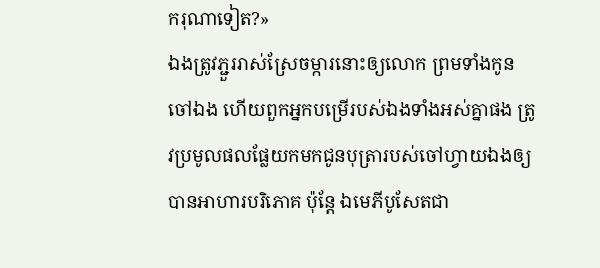ករុណាទៀត?»
ឯងត្រូវភ្ជួររាស់ស្រែចម្ការនោះឲ្យលោក ព្រមទាំងកូនចៅឯង ហើយពួកអ្នកបម្រើរបស់ឯងទាំងអស់គ្នាផង ត្រូវប្រមូលផលផ្លែយកមកជូនបុត្រារបស់ចៅហ្វាយឯងឲ្យបានអាហារបរិភោគ ប៉ុន្តែ ឯមេភីបូសែតជា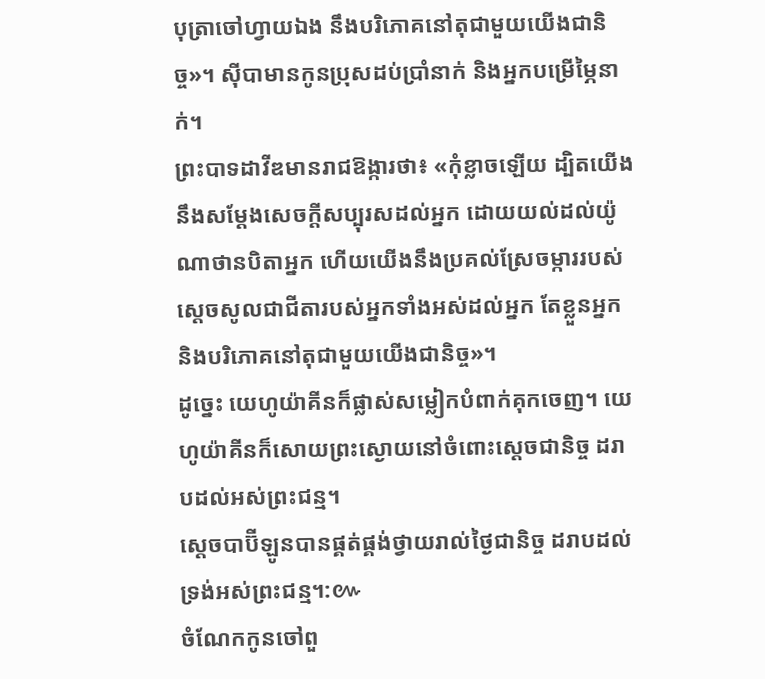បុត្រាចៅហ្វាយឯង នឹងបរិភោគនៅតុជាមួយយើងជានិច្ច»។ ស៊ីបាមានកូនប្រុសដប់ប្រាំនាក់ និងអ្នកបម្រើម្ភៃនាក់។
ព្រះបាទដាវីឌមានរាជឱង្ការថា៖ «កុំខ្លាចឡើយ ដ្បិតយើងនឹងសម្ដែងសេចក្ដីសប្បុរសដល់អ្នក ដោយយល់ដល់យ៉ូណាថានបិតាអ្នក ហើយយើងនឹងប្រគល់ស្រែចម្ការរបស់ស្ដេចសូលជាជីតារបស់អ្នកទាំងអស់ដល់អ្នក តែខ្លួនអ្នក និងបរិភោគនៅតុជាមួយយើងជានិច្ច»។
ដូច្នេះ យេហូយ៉ាគីនក៏ផ្លាស់សម្លៀកបំពាក់គុកចេញ។ យេហូយ៉ាគីនក៏សោយព្រះស្ងោយនៅចំពោះស្ដេចជានិច្ច ដរាបដល់អស់ព្រះជន្ម។
ស្តេចបាប៊ីឡូនបានផ្គត់ផ្គង់ថ្វាយរាល់ថ្ងៃជានិច្ច ដរាបដល់ទ្រង់អស់ព្រះជន្ម។:៚
ចំណែកកូនចៅពួ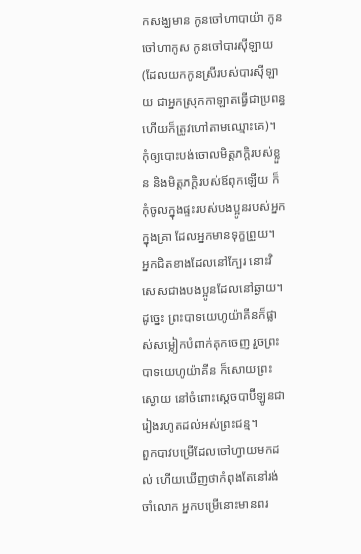កសង្ឃមាន កូនចៅហាបាយ៉ា កូនចៅហាកូស កូនចៅបារស៊ីឡាយ (ដែលយកកូនស្រីរបស់បារស៊ីឡាយ ជាអ្នកស្រុកកាឡាតធ្វើជាប្រពន្ធ ហើយក៏ត្រូវហៅតាមឈ្មោះគេ)។
កុំឲ្យបោះបង់ចោលមិត្តភក្តិរបស់ខ្លួន និងមិត្តភក្តិរបស់ឪពុកឡើយ ក៏កុំចូលក្នុងផ្ទះរបស់បងប្អូនរបស់អ្នកក្នុងគ្រា ដែលអ្នកមានទុក្ខព្រួយ។ អ្នកជិតខាងដែលនៅក្បែរ នោះវិសេសជាងបងប្អូនដែលនៅឆ្ងាយ។
ដូច្នេះ ព្រះបាទយេហូយ៉ាគីនក៏ផ្លាស់សម្លៀកបំពាក់គុកចេញ រួចព្រះបាទយេហូយ៉ាគីន ក៏សោយព្រះស្ងោយ នៅចំពោះស្តេចបាប៊ីឡូនជារៀងរហូតដល់អស់ព្រះជន្ម។
ពួកបាវបម្រើដែលចៅហ្វាយមកដល់ ហើយឃើញថាកំពុងតែនៅរង់ចាំលោក អ្នកបម្រើនោះមានពរ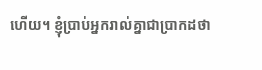ហើយ។ ខ្ញុំប្រាប់អ្នករាល់គ្នាជាប្រាកដថា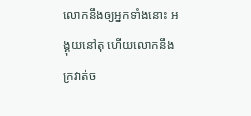លោកនឹងឲ្យអ្នកទាំងនោះ អង្គុយនៅតុ ហើយលោកនឹងក្រវាត់ច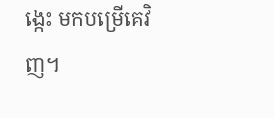ង្កេះ មកបម្រើគេវិញ។